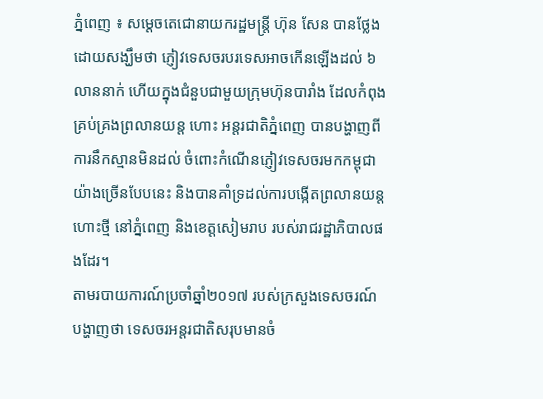ភ្នំពេញ ៖ សម្តេចតេជោនាយករដ្ឋមន្ត្រី ហ៊ុន សែន បានថ្លែងដោយសង្ឃឹមថា ភ្ញៀវទេសចរបរទេសអាចកើនឡើងដល់ ៦លាននាក់ ហើយក្នុងជំនួបជាមួយក្រុមហ៊ុនបារាំង ដែលកំពុងគ្រប់គ្រងព្រលានយន្ត ហោះ អន្តរជាតិភ្នំពេញ បានបង្ហាញពីការនឹកស្មានមិនដល់ ចំពោះកំណើនភ្ញៀវទេសចរមកកម្ពុជា យ៉ាងច្រើនបែបនេះ និងបានគាំទ្រដល់ការបង្កើតព្រលានយន្តហោះថ្មី នៅភ្នំពេញ និងខេត្តសៀមរាប របស់រាជរដ្ឋាភិបាលផងដែរ។
តាមរបាយការណ៍ប្រចាំឆ្នាំ២០១៧ របស់ក្រសួងទេសចរណ៍ បង្ហាញថា ទេសចរអន្តរជាតិសរុបមានចំ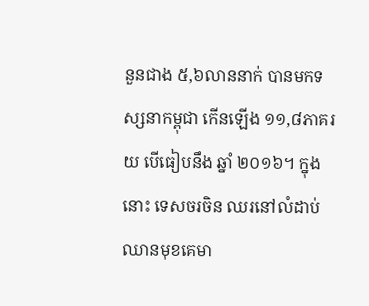នួនជាង ៥,៦លាននាក់ បានមកទស្សនាកម្ពុជា កើនឡើង ១១,៨ភាគរយ បើធៀបនឹង ឆ្នាំ ២០១៦។ ក្នុងនោះ ទេសចរចិន ឈរនៅលំដាប់ឈានមុខគេមា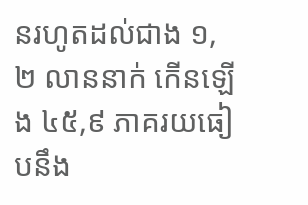នរហូតដល់ជាង ១,២ លាននាក់ កើនឡើង ៤៥,៩ ភាគរយធៀបនឹង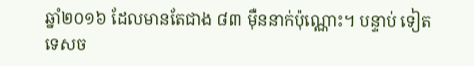ឆ្នាំ២០១៦ ដែលមានតែជាង ៨៣ ម៉ឺននាក់ប៉ុណ្ណោះ។ បន្ទាប់ ទៀត ទេសច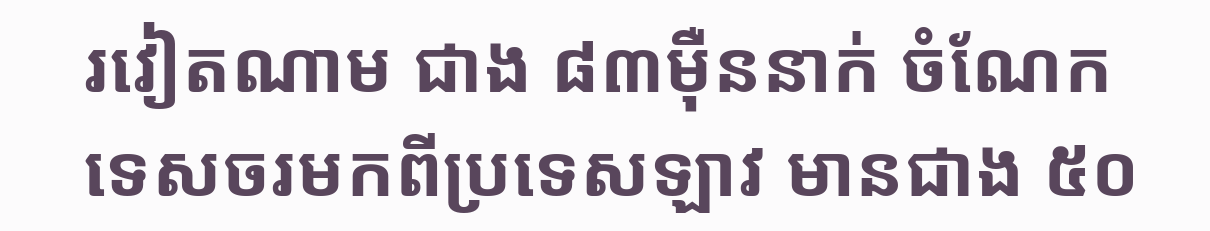រវៀតណាម ជាង ៨៣ម៉ឺននាក់ ចំណែកទេសចរមកពីប្រទេសឡាវ មានជាង ៥០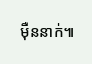ម៉ឺននាក់៕